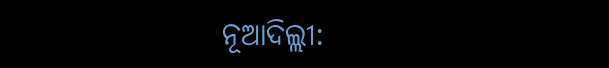ନୂଆଦିଲ୍ଲୀ: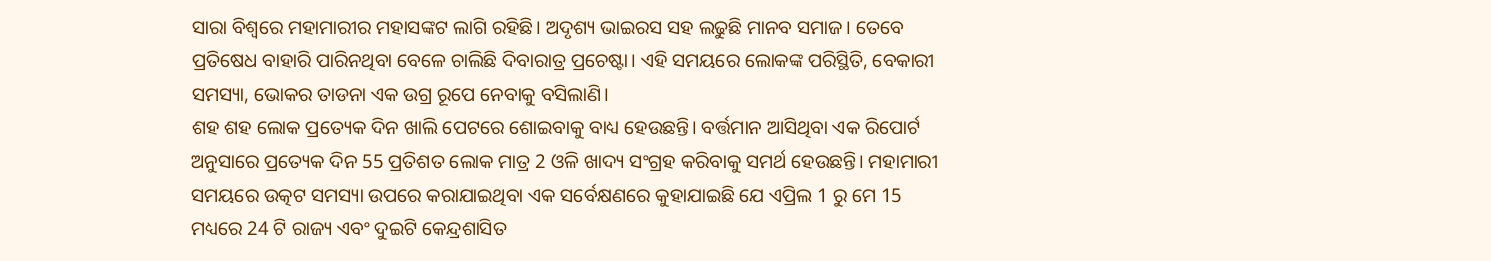ସାରା ବିଶ୍ବରେ ମହାମାରୀର ମହାସଙ୍କଟ ଲାଗି ରହିଛି। ଅଦୃଶ୍ୟ ଭାଇରସ ସହ ଲଢୁଛି ମାନବ ସମାଜ। ତେବେ ପ୍ରତିଷେଧ ବାହାରି ପାରିନଥିବା ବେଳେ ଚାଲିଛି ଦିବାରାତ୍ର ପ୍ରଚେଷ୍ଟା। ଏହି ସମୟରେ ଲୋକଙ୍କ ପରିସ୍ଥିତି, ବେକାରୀ ସମସ୍ୟା, ଭୋକର ତାଡନା ଏକ ଉଗ୍ର ରୂପେ ନେବାକୁ ବସିଲାଣି।
ଶହ ଶହ ଲୋକ ପ୍ରତ୍ୟେକ ଦିନ ଖାଲି ପେଟରେ ଶୋଇବାକୁ ବାଧ୍ୟ ହେଉଛନ୍ତି। ବର୍ତ୍ତମାନ ଆସିଥିବା ଏକ ରିପୋର୍ଟ ଅନୁସାରେ ପ୍ରତ୍ୟେକ ଦିନ 55 ପ୍ରତିଶତ ଲୋକ ମାତ୍ର 2 ଓଳି ଖାଦ୍ୟ ସଂଗ୍ରହ କରିବାକୁ ସମର୍ଥ ହେଉଛନ୍ତି। ମହାମାରୀ ସମୟରେ ଉତ୍କଟ ସମସ୍ୟା ଉପରେ କରାଯାଇଥିବା ଏକ ସର୍ବେକ୍ଷଣରେ କୁହାଯାଇଛି ଯେ ଏପ୍ରିଲ 1 ରୁ ମେ 15 ମଧ୍ୟରେ 24 ଟି ରାଜ୍ୟ ଏବଂ ଦୁଇଟି କେନ୍ଦ୍ରଶାସିତ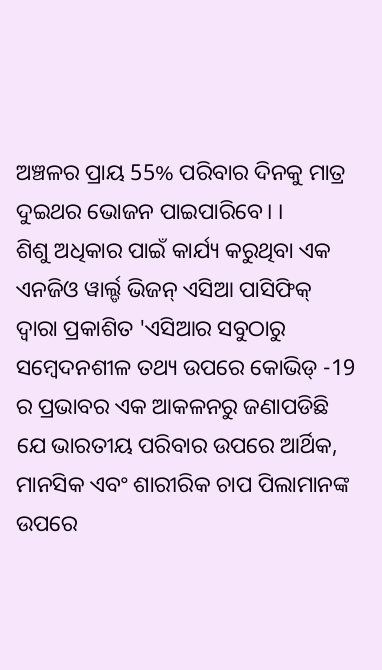ଅଞ୍ଚଳର ପ୍ରାୟ 55% ପରିବାର ଦିନକୁ ମାତ୍ର ଦୁଇଥର ଭୋଜନ ପାଇପାରିବେ। ।
ଶିଶୁ ଅଧିକାର ପାଇଁ କାର୍ଯ୍ୟ କରୁଥିବା ଏକ ଏନଜିଓ ୱାର୍ଲ୍ଡ ଭିଜନ୍ ଏସିଆ ପାସିଫିକ୍ ଦ୍ବାରା ପ୍ରକାଶିତ 'ଏସିଆର ସବୁଠାରୁ ସମ୍ବେଦନଶୀଳ ତଥ୍ୟ ଉପରେ କୋଭିଡ୍ -19 ର ପ୍ରଭାବର ଏକ ଆକଳନରୁ ଜଣାପଡିଛି ଯେ ଭାରତୀୟ ପରିବାର ଉପରେ ଆର୍ଥିକ, ମାନସିକ ଏବଂ ଶାରୀରିକ ଚାପ ପିଲାମାନଙ୍କ ଉପରେ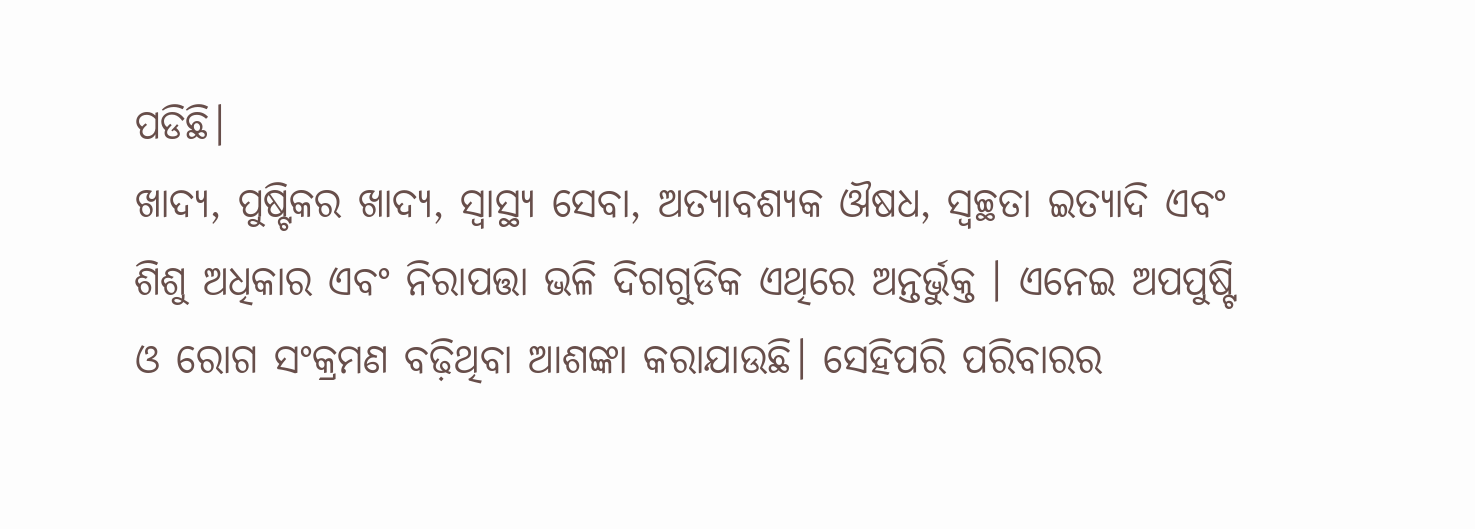ପଡିଛି।
ଖାଦ୍ୟ, ପୁଷ୍ଟିକର ଖାଦ୍ୟ, ସ୍ୱାସ୍ଥ୍ୟ ସେବା, ଅତ୍ୟାବଶ୍ୟକ ଔଷଧ, ସ୍ୱଚ୍ଛତା ଇତ୍ୟାଦି ଏବଂ ଶିଶୁ ଅଧିକାର ଏବଂ ନିରାପତ୍ତା ଭଳି ଦିଗଗୁଡିକ ଏଥିରେ ଅନ୍ତର୍ଭୁକ୍ତ । ଏନେଇ ଅପପୁଷ୍ଟି ଓ ରୋଗ ସଂକ୍ରମଣ ବଢ଼ିଥିବା ଆଶଙ୍କା କରାଯାଉଛି। ସେହିପରି ପରିବାରର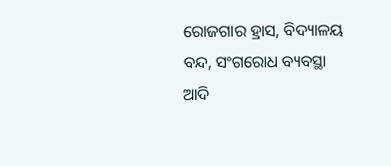ରୋଜଗାର ହ୍ରାସ, ବିଦ୍ୟାଳୟ ବନ୍ଦ, ସଂଗରୋଧ ବ୍ୟବସ୍ଥା ଆଦି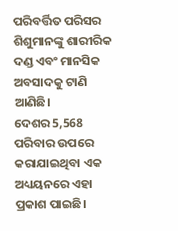ପରିବର୍ତ୍ତିତ ପରିସର ଶିଶୁମାନଙ୍କୁ ଶାରୀରିକ ଦଣ୍ଡ ଏବଂ ମାନସିକ ଅବସାଦକୁ ଟାଣି ଆଣିଛି।
ଦେଶର 5,568 ପରିବାର ଉପରେ କରାଯାଇଥିବା ଏକ ଅଧ୍ୟୟନରେ ଏହା ପ୍ରକାଶ ପାଇଛି।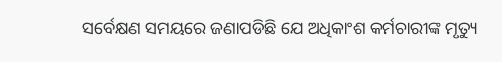ସର୍ବେକ୍ଷଣ ସମୟରେ ଜଣାପଡିଛି ଯେ ଅଧିକାଂଶ କର୍ମଚାରୀଙ୍କ ମୃତ୍ୟୁ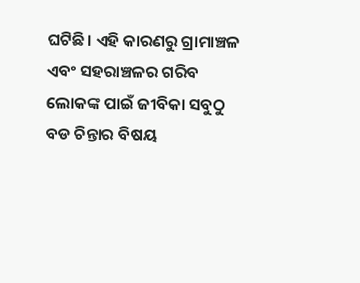ଘଟିଛି। ଏହି କାରଣରୁ ଗ୍ରାମାଞ୍ଚଳ ଏବଂ ସହରାଞ୍ଚଳର ଗରିବ ଲୋକଙ୍କ ପାଇଁ ଜୀବିକା ସବୁଠୁ ବଡ ଚିନ୍ତାର ବିଷୟ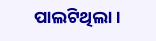ପାଲଟିଥିଲା।